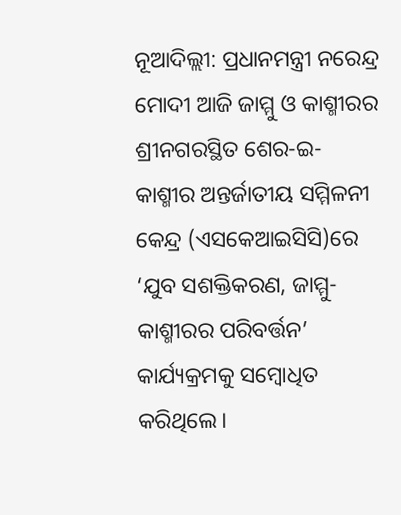ନୂଆଦିଲ୍ଲୀ: ପ୍ରଧାନମନ୍ତ୍ରୀ ନରେନ୍ଦ୍ର ମୋଦୀ ଆଜି ଜାମ୍ମୁ ଓ କାଶ୍ମୀରର ଶ୍ରୀନଗରସ୍ଥିତ ଶେର-ଇ-କାଶ୍ମୀର ଅନ୍ତର୍ଜାତୀୟ ସମ୍ମିଳନୀ କେନ୍ଦ୍ର (ଏସକେଆଇସିସି)ରେ ‘ଯୁବ ସଶକ୍ତିକରଣ, ଜାମ୍ମୁ- କାଶ୍ମୀରର ପରିବର୍ତ୍ତନ’ କାର୍ଯ୍ୟକ୍ରମକୁ ସମ୍ବୋଧିତ କରିଥିଲେ।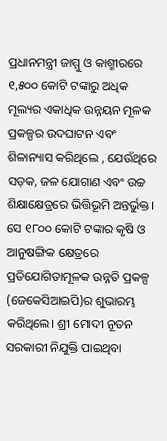ପ୍ରଧାନମନ୍ତ୍ରୀ ଜାମ୍ମୁ ଓ କାଶ୍ମୀରରେ ୧,୫୦୦ କୋଟି ଟଙ୍କାରୁ ଅଧିକ ମୂଲ୍ୟର ଏକାଧିକ ଉନ୍ନୟନ ମୂଳକ ପ୍ରକଳ୍ପର ଉଦଘାଟନ ଏବଂ ଶିଳାନ୍ୟାସ କରିଥିଲେ , ଯେଉଁଥିରେ ସଡ଼କ, ଜଳ ଯୋଗାଣ ଏବଂ ଉଚ୍ଚ ଶିକ୍ଷାକ୍ଷେତ୍ରରେ ଭିତ୍ତିଭୂମି ଅନ୍ତର୍ଭୁକ୍ତ। ସେ ୧୮୦୦ କୋଟି ଟଙ୍କାର କୃଷି ଓ ଆନୁଷଙ୍ଗିକ କ୍ଷେତ୍ରରେ ପ୍ରତିଯୋଗିତାମୂଳକ ଉନ୍ନତି ପ୍ରକଳ୍ପ (ଜେକେସିଆଇପି)ର ଶୁଭାରମ୍ଭ କରିଥିଲେ। ଶ୍ରୀ ମୋଦୀ ନୂତନ ସରକାରୀ ନିଯୁକ୍ତି ପାଇଥିବା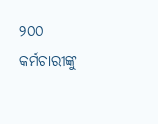୨୦୦ କର୍ମଚାରୀଙ୍କୁ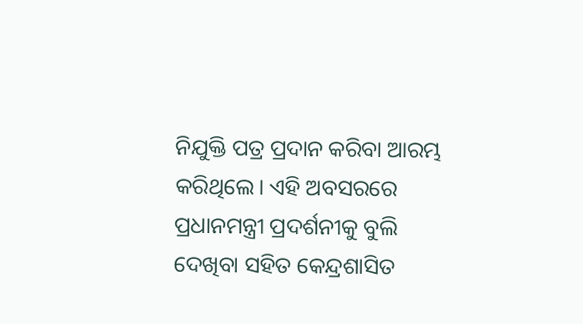ନିଯୁକ୍ତି ପତ୍ର ପ୍ରଦାନ କରିବା ଆରମ୍ଭ କରିଥିଲେ। ଏହି ଅବସରରେ ପ୍ରଧାନମନ୍ତ୍ରୀ ପ୍ରଦର୍ଶନୀକୁ ବୁଲି ଦେଖିବା ସହିତ କେନ୍ଦ୍ରଶାସିତ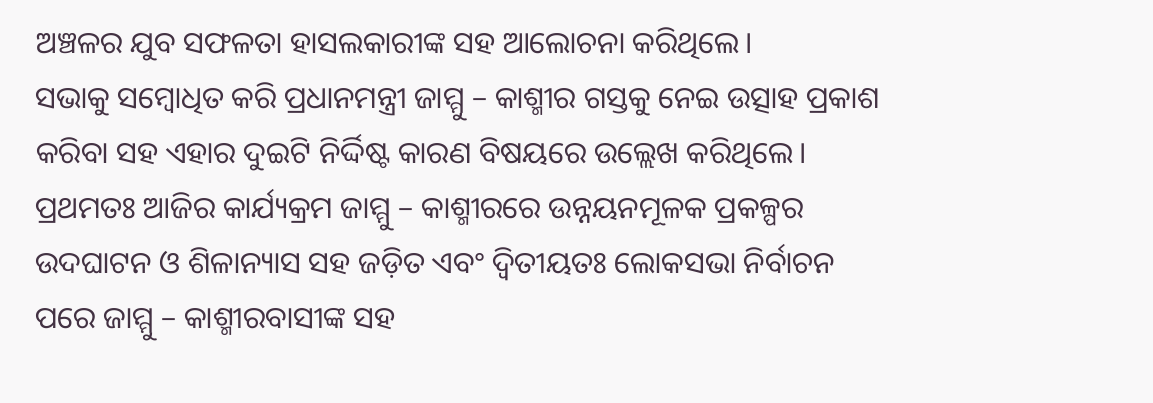ଅଞ୍ଚଳର ଯୁବ ସଫଳତା ହାସଲକାରୀଙ୍କ ସହ ଆଲୋଚନା କରିଥିଲେ।
ସଭାକୁ ସମ୍ବୋଧିତ କରି ପ୍ରଧାନମନ୍ତ୍ରୀ ଜାମ୍ମୁ – କାଶ୍ମୀର ଗସ୍ତକୁ ନେଇ ଉତ୍ସାହ ପ୍ରକାଶ କରିବା ସହ ଏହାର ଦୁଇଟି ନିର୍ଦ୍ଦିଷ୍ଟ କାରଣ ବିଷୟରେ ଉଲ୍ଲେଖ କରିଥିଲେ। ପ୍ରଥମତଃ ଆଜିର କାର୍ଯ୍ୟକ୍ରମ ଜାମ୍ମୁ – କାଶ୍ମୀରରେ ଉନ୍ନୟନମୂଳକ ପ୍ରକଳ୍ପର ଉଦଘାଟନ ଓ ଶିଳାନ୍ୟାସ ସହ ଜଡ଼ିତ ଏବଂ ଦ୍ୱିତୀୟତଃ ଲୋକସଭା ନିର୍ବାଚନ ପରେ ଜାମ୍ମୁ – କାଶ୍ମୀରବାସୀଙ୍କ ସହ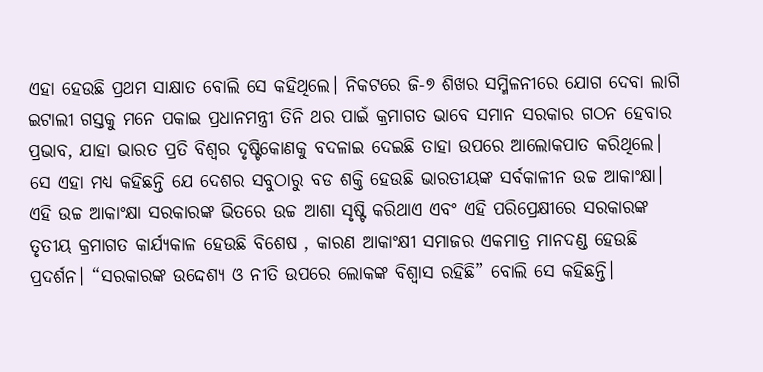ଏହା ହେଉଛି ପ୍ରଥମ ସାକ୍ଷାତ ବୋଲି ସେ କହିଥିଲେ। ନିକଟରେ ଜି-୭ ଶିଖର ସମ୍ମିଳନୀରେ ଯୋଗ ଦେବା ଲାଗି ଇଟାଲୀ ଗସ୍ତକୁ ମନେ ପକାଇ ପ୍ରଧାନମନ୍ତ୍ରୀ ତିନି ଥର ପାଇଁ କ୍ରମାଗତ ଭାବେ ସମାନ ସରକାର ଗଠନ ହେବାର ପ୍ରଭାବ, ଯାହା ଭାରତ ପ୍ରତି ବିଶ୍ୱର ଦୃଷ୍ଟିକୋଣକୁ ବଦଳାଇ ଦେଇଛି ତାହା ଉପରେ ଆଲୋକପାତ କରିଥିଲେ।
ସେ ଏହା ମଧ୍ୟ କହିଛନ୍ତି ଯେ ଦେଶର ସବୁଠାରୁ ବଡ ଶକ୍ତି ହେଉଛି ଭାରତୀୟଙ୍କ ସର୍ବକାଳୀନ ଉଚ୍ଚ ଆକାଂକ୍ଷା। ଏହି ଉଚ୍ଚ ଆକାଂକ୍ଷା ସରକାରଙ୍କ ଭିତରେ ଉଚ୍ଚ ଆଶା ସୃଷ୍ଟି କରିଥାଏ ଏବଂ ଏହି ପରିପ୍ରେକ୍ଷୀରେ ସରକାରଙ୍କ ତୃତୀୟ କ୍ରମାଗତ କାର୍ଯ୍ୟକାଳ ହେଉଛି ବିଶେଷ , କାରଣ ଆକାଂକ୍ଷୀ ସମାଜର ଏକମାତ୍ର ମାନଦଣ୍ଡ ହେଉଛି ପ୍ରଦର୍ଶନ। “ସରକାରଙ୍କ ଉଦ୍ଦେଶ୍ୟ ଓ ନୀତି ଉପରେ ଲୋକଙ୍କ ବିଶ୍ୱାସ ରହିଛି” ବୋଲି ସେ କହିଛନ୍ତି।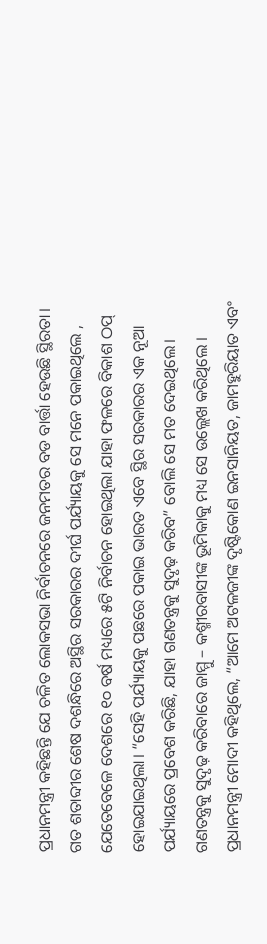ପ୍ରଧାନମନ୍ତ୍ରୀ କହିଛନ୍ତି ଯେ ଚଳିତ ଲୋକସଭା ନିର୍ବାଚନରେ ଜନମତର ବଡ ବାର୍ତ୍ତା ହେଉଛି ସ୍ଥିରତା। ଗତ ଶତାବ୍ଦୀର ଶେଷ ଦଶନ୍ଧିରେ ଅସ୍ଥିର ସରକାରର ଦୀର୍ଘ ପର୍ଯ୍ୟାୟକୁ ସେ ମନେ ପକାଇଥିଲେ , ଯେତେବେଳେ ଦେଶରେ ୧୦ ବର୍ଷ ମଧ୍ୟରେ ୫ଟି ନିର୍ବାଚନ ହୋଇଥିଲା ଯାହା ଫଳରେ ବିକାଶ ଠପ୍ ହୋଇଯାଇଥିଲା। “ସେହି ପର୍ଯ୍ୟାୟକୁ ପଛରେ ପକାଇ ଭାରତ ଏବେ ସ୍ଥିର ସରକାରର ଏକ ନୂଆ ପର୍ଯ୍ୟାୟରେ ପ୍ରବେଶ କରିଛି, ଯାହା ଗଣତନ୍ତ୍ରକୁ ସୁଦୃଢ଼ କରିବ” ବୋଲି ସେ ମତ ଦେଇଥିଲେ। ଗଣତନ୍ତ୍ରକୁ ସୁଦୃଢ଼ କରିବାରେ ଜାମ୍ମୁ – କଶ୍ମୀରବାସୀଙ୍କ ଭୂମିକାକୁ ମଧ୍ୟ ସେ ଉଲ୍ଲେଖ କରିଥିଲେ । ପ୍ରଧାନମନ୍ତ୍ରୀ ମୋଦୀ କହିଥିଲେ, “ଆମେ ଅଟଳଜୀଙ୍କ ଦୃଷ୍ଟିକୋଣ ଇନସାନିୟତ, ଜାମହୁରିୟାତ ଏବଂ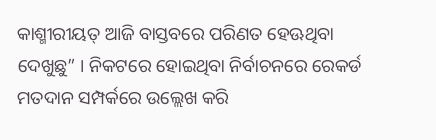କାଶ୍ମୀରୀୟତ୍ ଆଜି ବାସ୍ତବରେ ପରିଣତ ହେଊଥିବା ଦେଖୁଛୁ” । ନିକଟରେ ହୋଇଥିବା ନିର୍ବାଚନରେ ରେକର୍ଡ ମତଦାନ ସମ୍ପର୍କରେ ଉଲ୍ଲେଖ କରି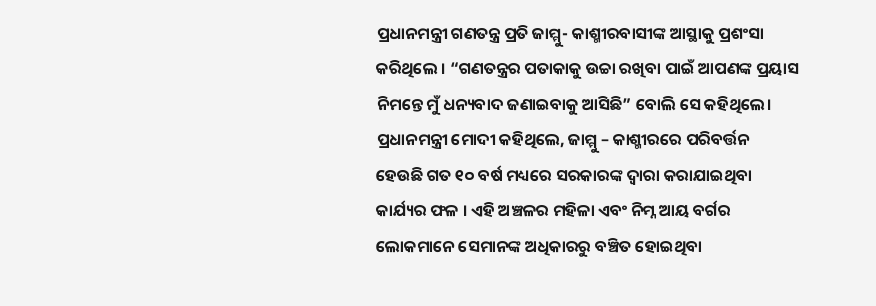ପ୍ରଧାନମନ୍ତ୍ରୀ ଗଣତନ୍ତ୍ର ପ୍ରତି ଜାମ୍ମୁ- କାଶ୍ମୀରବାସୀଙ୍କ ଆସ୍ଥାକୁ ପ୍ରଶଂସା କରିଥିଲେ । “ଗଣତନ୍ତ୍ରର ପତାକାକୁ ଉଚ୍ଚା ରଖିବା ପାଇଁ ଆପଣଙ୍କ ପ୍ରୟାସ ନିମନ୍ତେ ମୁଁ ଧନ୍ୟବାଦ ଜଣାଇବାକୁ ଆସିଛି” ବୋଲି ସେ କହିଥିଲେ।
ପ୍ରଧାନମନ୍ତ୍ରୀ ମୋଦୀ କହିଥିଲେ, ଜାମ୍ମୁ – କାଶ୍ମୀରରେ ପରିବର୍ତ୍ତନ ହେଉଛି ଗତ ୧୦ ବର୍ଷ ମଧ୍ୟରେ ସରକାରଙ୍କ ଦ୍ୱାରା କରାଯାଇଥିବା କାର୍ଯ୍ୟର ଫଳ । ଏହି ଅଞ୍ଚଳର ମହିଳା ଏବଂ ନିମ୍ନ ଆୟ ବର୍ଗର ଲୋକମାନେ ସେମାନଙ୍କ ଅଧିକାରରୁ ବଞ୍ଚିତ ହୋଇଥିବା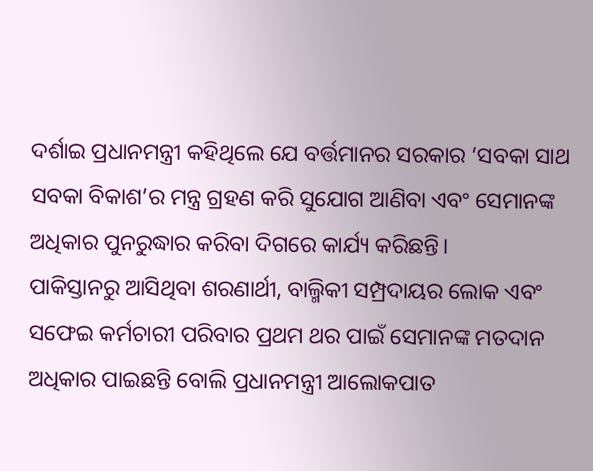ଦର୍ଶାଇ ପ୍ରଧାନମନ୍ତ୍ରୀ କହିଥିଲେ ଯେ ବର୍ତ୍ତମାନର ସରକାର ‘ସବକା ସାଥ ସବକା ବିକାଶ’ର ମନ୍ତ୍ର ଗ୍ରହଣ କରି ସୁଯୋଗ ଆଣିବା ଏବଂ ସେମାନଙ୍କ ଅଧିକାର ପୁନରୁଦ୍ଧାର କରିବା ଦିଗରେ କାର୍ଯ୍ୟ କରିଛନ୍ତି।
ପାକିସ୍ତାନରୁ ଆସିଥିବା ଶରଣାର୍ଥୀ, ବାଲ୍ମିକୀ ସମ୍ପ୍ରଦାୟର ଲୋକ ଏବଂ ସଫେଇ କର୍ମଚାରୀ ପରିବାର ପ୍ରଥମ ଥର ପାଇଁ ସେମାନଙ୍କ ମତଦାନ ଅଧିକାର ପାଇଛନ୍ତି ବୋଲି ପ୍ରଧାନମନ୍ତ୍ରୀ ଆଲୋକପାତ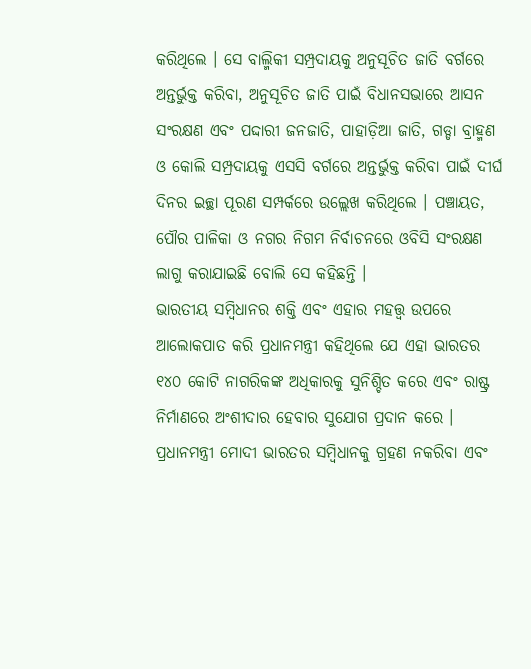କରିଥିଲେ । ସେ ବାଲ୍ମିକୀ ସମ୍ପ୍ରଦାୟକୁ ଅନୁସୂଚିତ ଜାତି ବର୍ଗରେ ଅନ୍ତର୍ଭୁକ୍ତ କରିବା, ଅନୁସୂଚିତ ଜାତି ପାଇଁ ବିଧାନସଭାରେ ଆସନ ସଂରକ୍ଷଣ ଏବଂ ପଦ୍ଦାରୀ ଜନଜାତି, ପାହାଡ଼ିଆ ଜାତି, ଗଡ୍ଡା ବ୍ରାହ୍ମଣ ଓ କୋଲି ସମ୍ପ୍ରଦାୟକୁ ଏସସି ବର୍ଗରେ ଅନ୍ତର୍ଭୁକ୍ତ କରିବା ପାଇଁ ଦୀର୍ଘ ଦିନର ଇଚ୍ଛା ପୂରଣ ସମ୍ପର୍କରେ ଉଲ୍ଲେଖ କରିଥିଲେ । ପଞ୍ଚାୟତ, ପୌର ପାଳିକା ଓ ନଗର ନିଗମ ନିର୍ବାଚନରେ ଓବିସି ସଂରକ୍ଷଣ ଲାଗୁ କରାଯାଇଛି ବୋଲି ସେ କହିଛନ୍ତି ।
ଭାରତୀୟ ସମ୍ବିଧାନର ଶକ୍ତି ଏବଂ ଏହାର ମହତ୍ତ୍ୱ ଉପରେ ଆଲୋକପାତ କରି ପ୍ରଧାନମନ୍ତ୍ରୀ କହିଥିଲେ ଯେ ଏହା ଭାରତର ୧୪୦ କୋଟି ନାଗରିକଙ୍କ ଅଧିକାରକୁ ସୁନିଶ୍ଚିତ କରେ ଏବଂ ରାଷ୍ଟ୍ର ନିର୍ମାଣରେ ଅଂଶୀଦାର ହେବାର ସୁଯୋଗ ପ୍ରଦାନ କରେ । ପ୍ରଧାନମନ୍ତ୍ରୀ ମୋଦୀ ଭାରତର ସମ୍ବିଧାନକୁ ଗ୍ରହଣ ନକରିବା ଏବଂ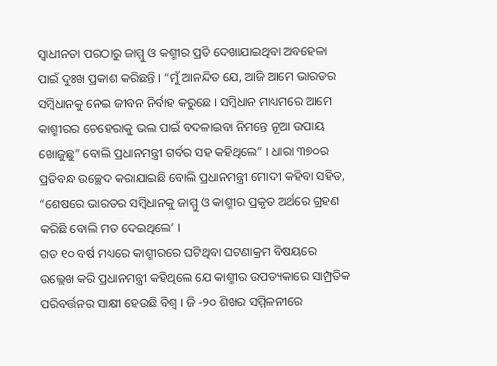ସ୍ୱାଧୀନତା ପରଠାରୁ ଜାମ୍ମୁ ଓ କଶ୍ମୀର ପ୍ରତି ଦେଖାଯାଇଥିବା ଅବହେଳା ପାଇଁ ଦୁଃଖ ପ୍ରକାଶ କରିଛନ୍ତି । “ମୁଁ ଆନନ୍ଦିତ ଯେ, ଆଜି ଆମେ ଭାରତର ସମ୍ବିଧାନକୁ ନେଇ ଜୀବନ ନିର୍ବାହ କରୁଛେ । ସମ୍ବିଧାନ ମାଧ୍ୟମରେ ଆମେ କାଶ୍ମୀରର ଚେହେରାକୁ ଭଲ ପାଇଁ ବଦଳାଇବା ନିମନ୍ତେ ନୂଆ ଉପାୟ ଖୋଜୁଛୁ” ବୋଲି ପ୍ରଧାନମନ୍ତ୍ରୀ ଗର୍ବର ସହ କହିଥିଲେ” । ଧାରା ୩୭୦ର ପ୍ରତିବନ୍ଧ ଉଚ୍ଛେଦ କରାଯାଇଛି ବୋଲି ପ୍ରଧାନମନ୍ତ୍ରୀ ମୋଦୀ କହିବା ସହିତ, “ଶେଷରେ ଭାରତର ସମ୍ବିଧାନକୁ ଜାମ୍ମୁ ଓ କାଶ୍ମୀର ପ୍ରକୃତ ଅର୍ଥରେ ଗ୍ରହଣ କରିଛି ବୋଲି ମତ ଦେଇଥିଲେ’ ।
ଗତ ୧୦ ବର୍ଷ ମଧ୍ୟରେ କାଶ୍ମୀରରେ ଘଟିଥିବା ଘଟଣାକ୍ରମ ବିଷୟରେ ଉଲ୍ଲେଖ କରି ପ୍ରଧାନମନ୍ତ୍ରୀ କହିଥିଲେ ଯେ କାଶ୍ମୀର ଉପତ୍ୟକାରେ ସାମ୍ପ୍ରତିକ ପରିବର୍ତ୍ତନର ସାକ୍ଷୀ ହେଉଛି ବିଶ୍ୱ । ଜି -୨୦ ଶିଖର ସମ୍ମିଳନୀରେ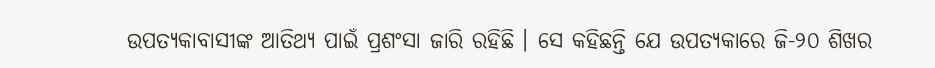ଉପତ୍ୟକାବାସୀଙ୍କ ଆତିଥ୍ୟ ପାଇଁ ପ୍ରଶଂସା ଜାରି ରହିଛି । ସେ କହିଛନ୍ତି ଯେ ଉପତ୍ୟକାରେ ଜି-୨୦ ଶିଖର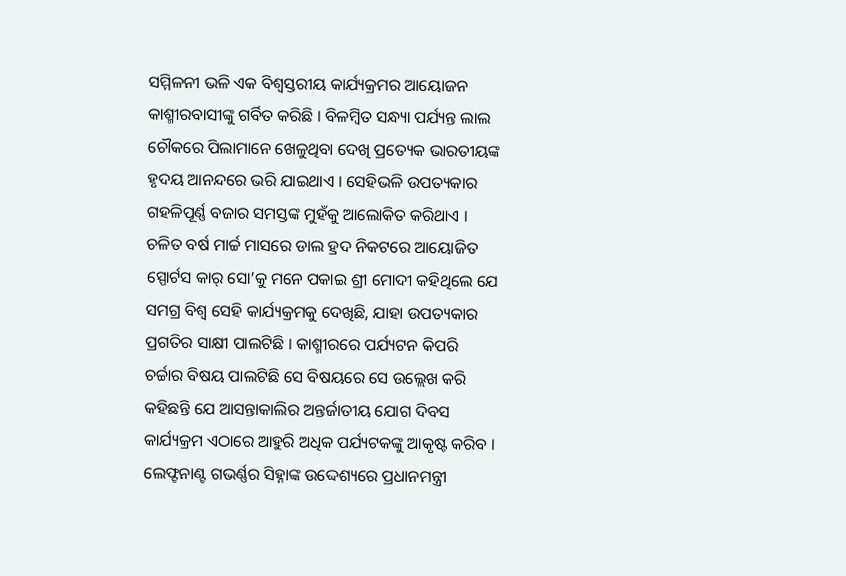ସମ୍ମିଳନୀ ଭଳି ଏକ ବିଶ୍ୱସ୍ତରୀୟ କାର୍ଯ୍ୟକ୍ରମର ଆୟୋଜନ କାଶ୍ମୀରବାସୀଙ୍କୁ ଗର୍ବିତ କରିଛି । ବିଳମ୍ବିତ ସନ୍ଧ୍ୟା ପର୍ଯ୍ୟନ୍ତ ଲାଲ ଚୌକରେ ପିଲାମାନେ ଖେଳୁଥିବା ଦେଖି ପ୍ରତ୍ୟେକ ଭାରତୀୟଙ୍କ ହୃଦୟ ଆନନ୍ଦରେ ଭରି ଯାଇଥାଏ । ସେହିଭଳି ଉପତ୍ୟକାର ଗହଳିପୂର୍ଣ୍ଣ ବଜାର ସମସ୍ତଙ୍କ ମୁହଁକୁ ଆଲୋକିତ କରିଥାଏ । ଚଳିତ ବର୍ଷ ମାର୍ଚ୍ଚ ମାସରେ ଡାଲ ହ୍ରଦ ନିକଟରେ ଆୟୋଜିତ ସ୍ପୋର୍ଟସ କାର୍ ସୋ’କୁ ମନେ ପକାଇ ଶ୍ରୀ ମୋଦୀ କହିଥିଲେ ଯେ ସମଗ୍ର ବିଶ୍ୱ ସେହି କାର୍ଯ୍ୟକ୍ରମକୁ ଦେଖିଛି, ଯାହା ଉପତ୍ୟକାର ପ୍ରଗତିର ସାକ୍ଷୀ ପାଲଟିଛି । କାଶ୍ମୀରରେ ପର୍ଯ୍ୟଟନ କିପରି ଚର୍ଚ୍ଚାର ବିଷୟ ପାଲଟିଛି ସେ ବିଷୟରେ ସେ ଉଲ୍ଲେଖ କରି କହିଛନ୍ତି ଯେ ଆସନ୍ତାକାଲିର ଅନ୍ତର୍ଜାତୀୟ ଯୋଗ ଦିବସ କାର୍ଯ୍ୟକ୍ରମ ଏଠାରେ ଆହୁରି ଅଧିକ ପର୍ଯ୍ୟଟକଙ୍କୁ ଆକୃଷ୍ଟ କରିବ । ଲେଫ୍ଟନାଣ୍ଟ ଗଭର୍ଣ୍ଣର ସିହ୍ନାଙ୍କ ଉଦ୍ଦେଶ୍ୟରେ ପ୍ରଧାନମନ୍ତ୍ରୀ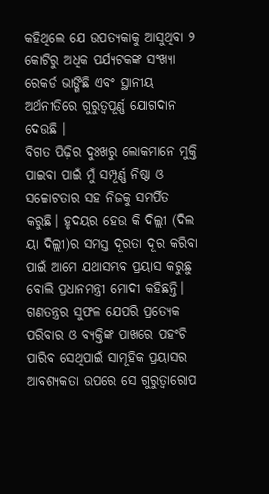କହିଥିଲେ ଯେ ଉପତ୍ୟକାକୁ ଆସୁଥିବା ୨ କୋଟିରୁ ଅଧିକ ପର୍ଯ୍ୟଟକଙ୍କ ସଂଖ୍ୟା ରେକର୍ଡ ଭାଙ୍ଗିଛି ଏବଂ ସ୍ଥାନୀୟ ଅର୍ଥନୀତିରେ ଗୁରୁତ୍ୱପୂର୍ଣ୍ଣ ଯୋଗଦାନ ଦେଉଛି ।
ବିଗତ ପିଢ଼ିର ଦୁଃଖରୁ ଲୋକମାନେ ମୁକ୍ତି ପାଇବା ପାଇଁ ମୁଁ ସମ୍ପୂର୍ଣ୍ଣ ନିଷ୍ଠା ଓ ସଚ୍ଚୋଟତାର ସହ ନିଜକୁ ସମର୍ପିତ କରୁଛି। ହୃଦୟର ହେଉ କି ଦିଲ୍ଲୀ (ଦିଲ ୟା ଦିଲ୍ଲୀ)ର ସମସ୍ତ ଦୂରତା ଦୂର କରିବା ପାଇଁ ଆମେ ଯଥାସମ୍ଭବ ପ୍ରୟାସ କରୁଛୁ ବୋଲି ପ୍ରଧାନମନ୍ତ୍ରୀ ମୋଦୀ କହିଛନ୍ତି। ଗଣତନ୍ତ୍ରର ସୁଫଳ ଯେପରି ପ୍ରତ୍ୟେକ ପରିବାର ଓ ବ୍ୟକ୍ତିଙ୍କ ପାଖରେ ପହଂଚି ପାରିବ ସେଥିପାଇଁ ସାମୂହିକ ପ୍ରୟାସର ଆବଶ୍ୟକତା ଉପରେ ସେ ଗୁରୁତ୍ୱାରୋପ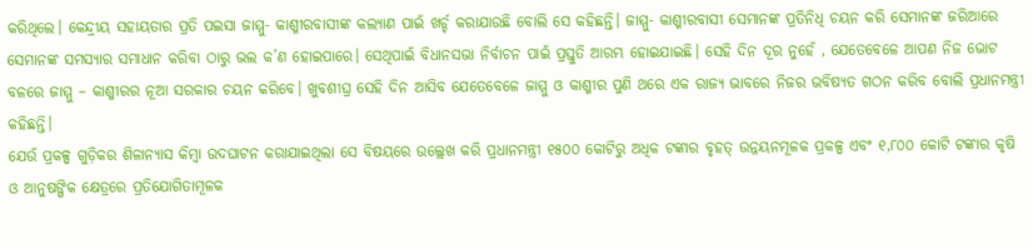କରିଥିଲେ। କେନ୍ଦ୍ରୀୟ ସହାୟତାର ପ୍ରତି ପଇସା ଜାମ୍ମୁ- କାଶ୍ମୀରବାସୀଙ୍କ କଲ୍ୟାଣ ପାଇଁ ଖର୍ଚ୍ଚ କରାଯାଉଛି ବୋଲି ସେ କହିଛନ୍ତି। ଜାମ୍ମୁ- କାଶ୍ମୀରବାସୀ ସେମାନଙ୍କ ପ୍ରତିନିଧି ଚୟନ କରି ସେମାନଙ୍କ ଜରିଆରେ ସେମାନଙ୍କ ସମସ୍ୟାର ସମାଧାନ କରିବା ଠାରୁ ଭଲ କ’ଣ ହୋଇପାରେ। ସେଥିପାଇଁ ବିଧାନସଭା ନିର୍ବାଚନ ପାଇଁ ପ୍ରସ୍ତୁତି ଆରମ୍ଭ ହୋଇଯାଇଛି। ସେହି ଦିନ ଦୂର ନୁହେଁ , ଯେତେବେଳେ ଆପଣ ନିଜ ଭୋଟ ବଳରେ ଜାମ୍ମୁ – କାଶ୍ମୀରର ନୂଆ ସରକାର ଚୟନ କରିବେ। ଖୁବଶୀଘ୍ର ସେହି ଦିନ ଆସିବ ଯେତେବେଳେ ଜାମ୍ମୁ ଓ କାଶ୍ମୀର ପୁଣି ଥରେ ଏକ ରାଜ୍ୟ ଭାବରେ ନିଜର ଭବିଷ୍ୟତ ଗଠନ କରିବ ବୋଲି ପ୍ରଧାନମନ୍ତ୍ରୀ କହିଛନ୍ତି।
ଯେଉଁ ପ୍ରକଳ୍ପ ଗୁଡ଼ିକର ଶିଳାନ୍ୟାସ କିମ୍ବା ଉଦଘାଟନ କରାଯାଇଥିଲା ସେ ବିଷୟରେ ଉଲ୍ଲେଖ କରି ପ୍ରଧାନମନ୍ତ୍ରୀ ୧୫୦୦ କୋଟିରୁ ଅଧିକ ଟଙ୍କାର ବୃହତ୍ ଉନ୍ନୟନମୂଳକ ପ୍ରକଳ୍ପ ଏବଂ ୧,୮୦୦ କୋଟି ଟଙ୍କାର କୃଷି ଓ ଆନୁଷଙ୍ଗିକ କ୍ଷେତ୍ରରେ ପ୍ରତିଯୋଗିତାମୂଳକ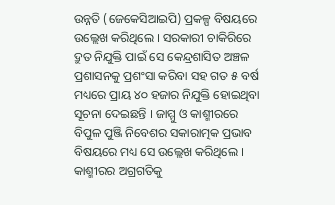ଉନ୍ନତି (ଜେକେସିଆଇପି) ପ୍ରକଳ୍ପ ବିଷୟରେ ଉଲ୍ଲେଖ କରିଥିଲେ । ସରକାରୀ ଚାକିରିରେ ଦ୍ରୁତ ନିଯୁକ୍ତି ପାଇଁ ସେ କେନ୍ଦ୍ରଶାସିତ ଅଞ୍ଚଳ ପ୍ରଶାସନକୁ ପ୍ରଶଂସା କରିବା ସହ ଗତ ୫ ବର୍ଷ ମଧ୍ୟରେ ପ୍ରାୟ ୪୦ ହଜାର ନିଯୁକ୍ତି ହୋଇଥିବା ସୂଚନା ଦେଇଛନ୍ତି । ଜାମ୍ମୁ ଓ କାଶ୍ମୀରରେ ବିପୁଳ ପୁଞ୍ଜି ନିବେଶର ସକାରାତ୍ମକ ପ୍ରଭାବ ବିଷୟରେ ମଧ୍ୟ ସେ ଉଲ୍ଲେଖ କରିଥିଲେ ।
କାଶ୍ମୀରର ଅଗ୍ରଗତିକୁ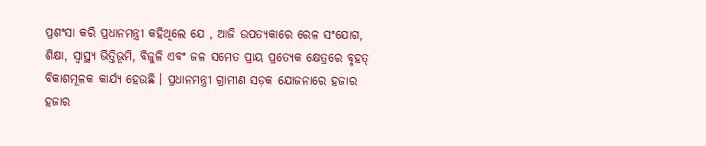ପ୍ରଶଂସା କରି ପ୍ରଧାନମନ୍ତ୍ରୀ କହିଥିଲେ ଯେ , ଆଜି ଉପତ୍ୟକାରେ ରେଳ ସଂଯୋଗ, ଶିକ୍ଷା, ସ୍ୱାସ୍ଥ୍ୟ ଭିତ୍ତିଭୂମି, ବିଜୁଳି ଏବଂ ଜଳ ସମେତ ପ୍ରାୟ ପ୍ରତ୍ୟେକ କ୍ଷେତ୍ରରେ ବୃହତ୍ ବିକାଶମୂଳକ କାର୍ଯ୍ୟ ହେଉଛି । ପ୍ରଧାନମନ୍ତ୍ରୀ ଗ୍ରାମୀଣ ସଡ଼କ ଯୋଜନାରେ ହଜାର ହଜାର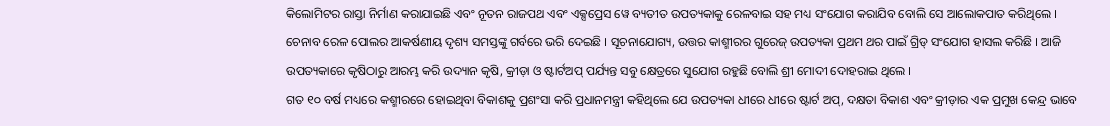କିଲୋମିଟର ରାସ୍ତା ନିର୍ମାଣ କରାଯାଇଛି ଏବଂ ନୂତନ ରାଜପଥ ଏବଂ ଏକ୍ସପ୍ରେସ ୱେ ବ୍ୟତୀତ ଉପତ୍ୟକାକୁ ରେଳବାଇ ସହ ମଧ୍ୟ ସଂଯୋଗ କରାଯିବ ବୋଲି ସେ ଆଲୋକପାତ କରିଥିଲେ । ଚେନାବ ରେଳ ପୋଲର ଆକର୍ଷଣୀୟ ଦୃଶ୍ୟ ସମସ୍ତଙ୍କୁ ଗର୍ବରେ ଭରି ଦେଇଛି । ସୂଚନାଯୋଗ୍ୟ, ଉତ୍ତର କାଶ୍ମୀରର ଗୁରେଜ୍ ଉପତ୍ୟକା ପ୍ରଥମ ଥର ପାଇଁ ଗ୍ରିଡ୍ ସଂଯୋଗ ହାସଲ କରିଛି । ଆଜି ଉପତ୍ୟକାରେ କୃଷିଠାରୁ ଆରମ୍ଭ କରି ଉଦ୍ୟାନ କୃଷି, କ୍ରୀଡ଼ା ଓ ଷ୍ଟାର୍ଟଅପ୍ ପର୍ଯ୍ୟନ୍ତ ସବୁ କ୍ଷେତ୍ରରେ ସୁଯୋଗ ରହୁଛି ବୋଲି ଶ୍ରୀ ମୋଦୀ ଦୋହରାଇ ଥିଲେ ।
ଗତ ୧୦ ବର୍ଷ ମଧ୍ୟରେ କଶ୍ମୀରରେ ହୋଇଥିବା ବିକାଶକୁ ପ୍ରଶଂସା କରି ପ୍ରଧାନମନ୍ତ୍ରୀ କହିଥିଲେ ଯେ ଉପତ୍ୟକା ଧୀରେ ଧୀରେ ଷ୍ଟାର୍ଟ ଅପ୍, ଦକ୍ଷତା ବିକାଶ ଏବଂ କ୍ରୀଡ଼ାର ଏକ ପ୍ରମୁଖ କେନ୍ଦ୍ର ଭାବେ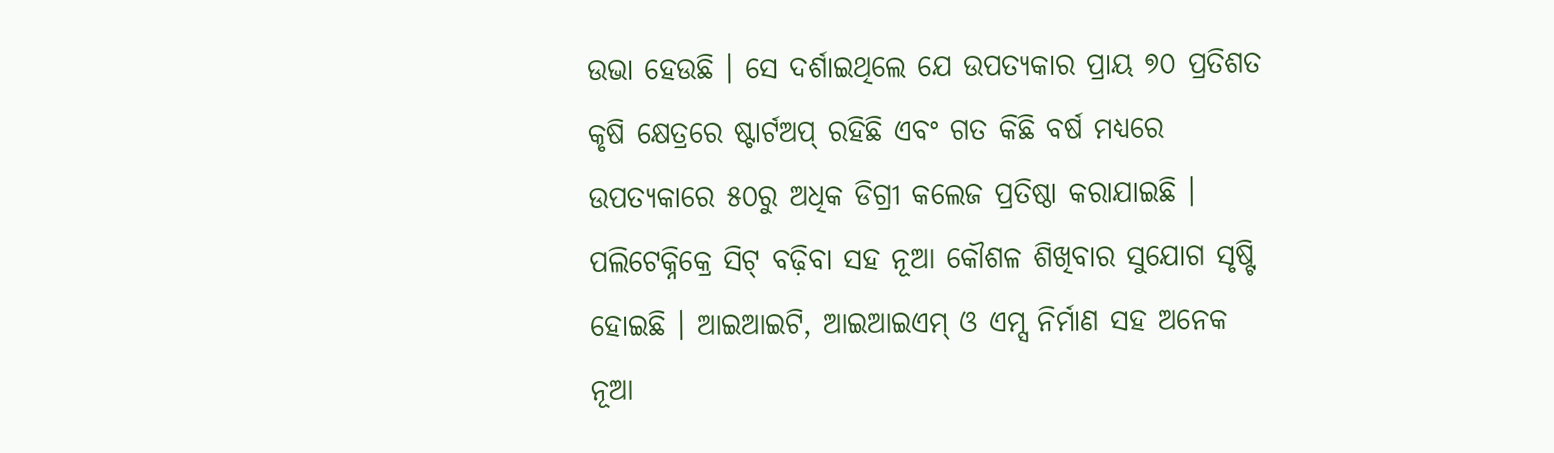ଉଭା ହେଉଛି । ସେ ଦର୍ଶାଇଥିଲେ ଯେ ଉପତ୍ୟକାର ପ୍ରାୟ ୭୦ ପ୍ରତିଶତ କୃଷି କ୍ଷେତ୍ରରେ ଷ୍ଟାର୍ଟଅପ୍ ରହିଛି ଏବଂ ଗତ କିଛି ବର୍ଷ ମଧ୍ୟରେ ଉପତ୍ୟକାରେ ୫୦ରୁ ଅଧିକ ଡିଗ୍ରୀ କଲେଜ ପ୍ରତିଷ୍ଠା କରାଯାଇଛି । ପଲିଟେକ୍ନିକ୍ରେ ସିଟ୍ ବଢ଼ିବା ସହ ନୂଆ କୌଶଳ ଶିଖିବାର ସୁଯୋଗ ସୃଷ୍ଟି ହୋଇଛି । ଆଇଆଇଟି, ଆଇଆଇଏମ୍ ଓ ଏମ୍ସ ନିର୍ମାଣ ସହ ଅନେକ ନୂଆ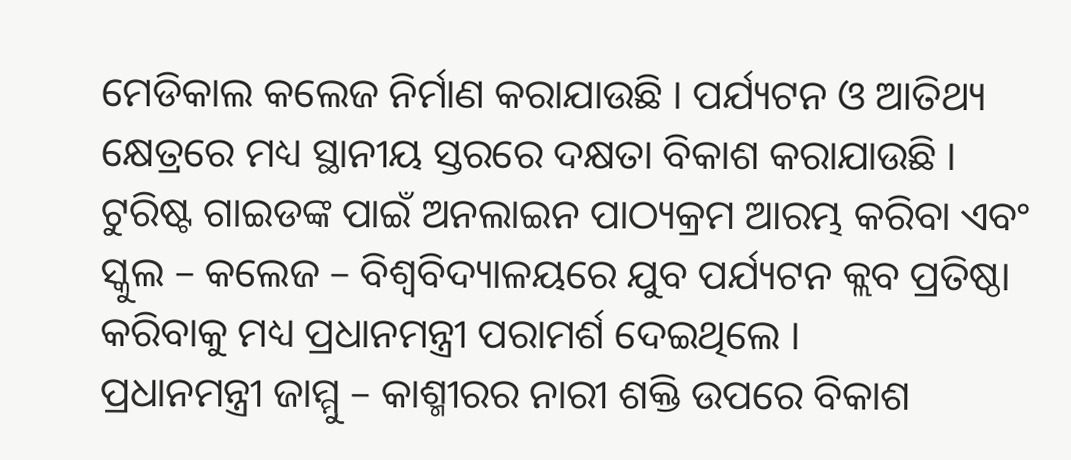ମେଡିକାଲ କଲେଜ ନିର୍ମାଣ କରାଯାଉଛି । ପର୍ଯ୍ୟଟନ ଓ ଆତିଥ୍ୟ କ୍ଷେତ୍ରରେ ମଧ୍ୟ ସ୍ଥାନୀୟ ସ୍ତରରେ ଦକ୍ଷତା ବିକାଶ କରାଯାଉଛି । ଟୁରିଷ୍ଟ ଗାଇଡଙ୍କ ପାଇଁ ଅନଲାଇନ ପାଠ୍ୟକ୍ରମ ଆରମ୍ଭ କରିବା ଏବଂ ସ୍କୁଲ – କଲେଜ – ବିଶ୍ୱବିଦ୍ୟାଳୟରେ ଯୁବ ପର୍ଯ୍ୟଟନ କ୍ଲବ ପ୍ରତିଷ୍ଠା କରିବାକୁ ମଧ୍ୟ ପ୍ରଧାନମନ୍ତ୍ରୀ ପରାମର୍ଶ ଦେଇଥିଲେ ।
ପ୍ରଧାନମନ୍ତ୍ରୀ ଜାମ୍ମୁ – କାଶ୍ମୀରର ନାରୀ ଶକ୍ତି ଉପରେ ବିକାଶ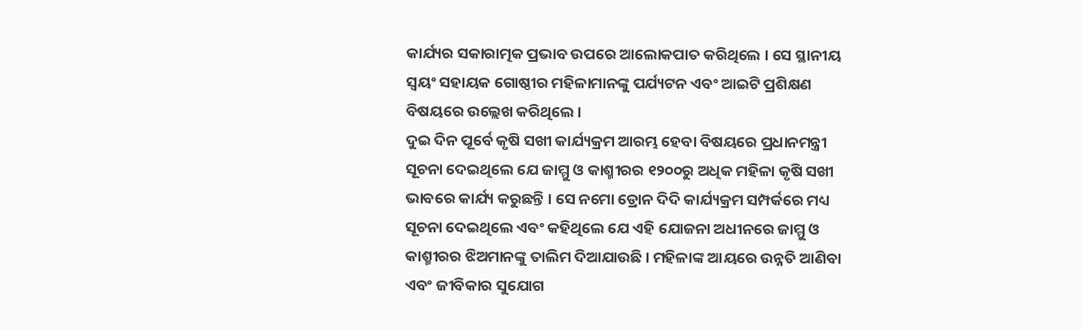କାର୍ଯ୍ୟର ସକାରାତ୍ମକ ପ୍ରଭାବ ଉପରେ ଆଲୋକପାତ କରିଥିଲେ । ସେ ସ୍ଥାନୀୟ ସ୍ୱୟଂ ସହାୟକ ଗୋଷ୍ଠୀର ମହିଳାମାନଙ୍କୁ ପର୍ଯ୍ୟଟନ ଏବଂ ଆଇଟି ପ୍ରଶିକ୍ଷଣ ବିଷୟରେ ଉଲ୍ଲେଖ କରିଥିଲେ ।
ଦୁଇ ଦିନ ପୂର୍ବେ କୃଷି ସଖୀ କାର୍ଯ୍ୟକ୍ରମ ଆରମ୍ଭ ହେବା ବିଷୟରେ ପ୍ରଧାନମନ୍ତ୍ରୀ ସୂଚନା ଦେଇଥିଲେ ଯେ ଜାମ୍ମୁ ଓ କାଶ୍ମୀରର ୧୨୦୦ରୁ ଅଧିକ ମହିଳା କୃଷି ସଖୀ ଭାବରେ କାର୍ଯ୍ୟ କରୁଛନ୍ତି । ସେ ନମୋ ଡ୍ରୋନ ଦିଦି କାର୍ଯ୍ୟକ୍ରମ ସମ୍ପର୍କରେ ମଧ୍ୟ ସୂଚନା ଦେଇଥିଲେ ଏବଂ କହିଥିଲେ ଯେ ଏହି ଯୋଜନା ଅଧୀନରେ ଜାମ୍ମୁ ଓ କାଶ୍ମୀରର ଝିଅମାନଙ୍କୁ ତାଲିମ ଦିଆଯାଉଛି । ମହିଳାଙ୍କ ଆୟରେ ଉନ୍ନତି ଆଣିବା ଏବଂ ଜୀବିକାର ସୁଯୋଗ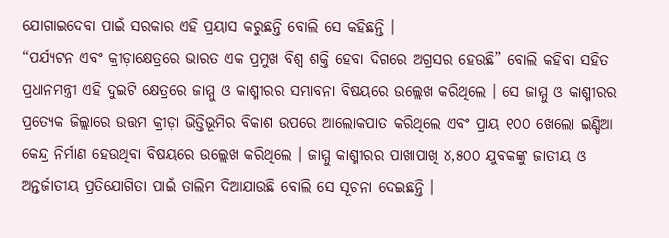ଯୋଗାଇଦେବା ପାଇଁ ସରକାର ଏହି ପ୍ରୟାସ କରୁଛନ୍ତି ବୋଲି ସେ କହିଛନ୍ତି ।
“ପର୍ଯ୍ୟଟନ ଏବଂ କ୍ରୀଡ଼ାକ୍ଷେତ୍ରରେ ଭାରତ ଏକ ପ୍ରମୁଖ ବିଶ୍ୱ ଶକ୍ତି ହେବା ଦିଗରେ ଅଗ୍ରସର ହେଉଛି” ବୋଲି କହିବା ସହିତ ପ୍ରଧାନମନ୍ତ୍ରୀ ଏହି ଦୁଇଟି କ୍ଷେତ୍ରରେ ଜାମ୍ମୁ ଓ କାଶ୍ମୀରର ସମ୍ଭାବନା ବିଷୟରେ ଉଲ୍ଲେଖ କରିଥିଲେ । ସେ ଜାମ୍ମୁ ଓ କାଶ୍ମୀରର ପ୍ରତ୍ୟେକ ଜିଲ୍ଲାରେ ଉତ୍ତମ କ୍ରୀଡ଼ା ଭିତ୍ତିଭୂମିର ବିକାଶ ଉପରେ ଆଲୋକପାତ କରିଥିଲେ ଏବଂ ପ୍ରାୟ ୧୦୦ ଖେଲୋ ଇଣ୍ଡିଆ କେନ୍ଦ୍ର ନିର୍ମାଣ ହେଉଥିବା ବିଷୟରେ ଉଲ୍ଲେଖ କରିଥିଲେ । ଜାମ୍ମୁ କାଶ୍ମୀରର ପାଖାପାଖି ୪,୫୦୦ ଯୁବକଙ୍କୁ ଜାତୀୟ ଓ ଅନ୍ତର୍ଜାତୀୟ ପ୍ରତିଯୋଗିତା ପାଇଁ ତାଲିମ ଦିଆଯାଉଛି ବୋଲି ସେ ସୂଚନା ଦେଇଛନ୍ତି ।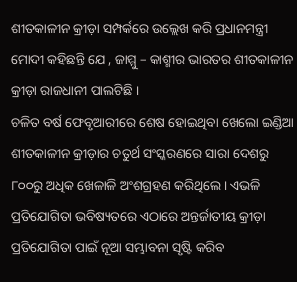ଶୀତକାଳୀନ କ୍ରୀଡ଼ା ସମ୍ପର୍କରେ ଉଲ୍ଲେଖ କରି ପ୍ରଧାନମନ୍ତ୍ରୀ ମୋଦୀ କହିଛନ୍ତି ଯେ , ଜାମ୍ମୁ – କାଶ୍ମୀର ଭାରତର ଶୀତକାଳୀନ କ୍ରୀଡ଼ା ରାଜଧାନୀ ପାଲଟିଛି ।
ଚଳିତ ବର୍ଷ ଫେବୃଆରୀରେ ଶେଷ ହୋଇଥିବା ଖେଲୋ ଇଣ୍ଡିଆ ଶୀତକାଳୀନ କ୍ରୀଡ଼ାର ଚତୁର୍ଥ ସଂସ୍କରଣରେ ସାରା ଦେଶରୁ ୮୦୦ରୁ ଅଧିକ ଖେଳାଳି ଅଂଶଗ୍ରହଣ କରିଥିଲେ । ଏଭଳି ପ୍ରତିଯୋଗିତା ଭବିଷ୍ୟତରେ ଏଠାରେ ଅନ୍ତର୍ଜାତୀୟ କ୍ରୀଡ଼ା ପ୍ରତିଯୋଗିତା ପାଇଁ ନୂଆ ସମ୍ଭାବନା ସୃଷ୍ଟି କରିବ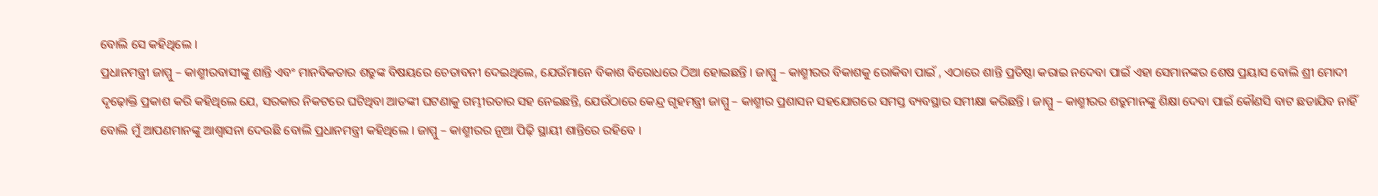ବୋଲି ସେ କହିଥିଲେ ।
ପ୍ରଧାନମନ୍ତ୍ରୀ ଜାମ୍ମୁ – କାଶ୍ମୀରବାସୀଙ୍କୁ ଶାନ୍ତି ଏବଂ ମାନବିକତାର ଶତ୍ରୁଙ୍କ ବିଷୟରେ ଚେତାବନୀ ଦେଇଥିଲେ, ଯେଉଁମାନେ ବିକାଶ ବିରୋଧରେ ଠିଆ ହୋଇଛନ୍ତି । ଜାମ୍ମୁ – କାଶ୍ମୀରର ବିକାଶକୁ ରୋକିବା ପାଇଁ , ଏଠାରେ ଶାନ୍ତି ପ୍ରତିଷ୍ଠା କରାଇ ନଦେବା ପାଇଁ ଏହା ସେମାନଙ୍କର ଶେଷ ପ୍ରୟାସ ବୋଲି ଶ୍ରୀ ମୋଦୀ ଦୃଢ଼ୋକ୍ତି ପ୍ରକାଶ କରି କହିଥିଲେ ଯେ, ସରକାର ନିକଟରେ ଘଟିଥିବା ଆତଙ୍କୀ ଘଟଣାକୁ ଗମ୍ଭୀରତାର ସହ ନେଇଛନ୍ତି, ଯେଉଁଠାରେ କେନ୍ଦ୍ର ଗୃହମନ୍ତ୍ରୀ ଜାମ୍ମୁ – କାଶ୍ମୀର ପ୍ରଶାସନ ସହଯୋଗରେ ସମସ୍ତ ବ୍ୟବସ୍ଥାର ସମୀକ୍ଷା କରିଛନ୍ତି । ଜାମ୍ମୁ – କାଶ୍ମୀରର ଶତ୍ରୁମାନଙ୍କୁ ଶିକ୍ଷା ଦେବା ପାଇଁ କୌଣସି ବାଟ ଛଡାଯିବ ନାହିଁ ବୋଲି ମୁଁ ଆପଣମାନଙ୍କୁ ଆଶ୍ୱାସନା ଦେଉଛି ବୋଲି ପ୍ରଧାନମନ୍ତ୍ରୀ କହିଥିଲେ । ଜାମ୍ମୁ – କାଶ୍ମୀରର ନୂଆ ପିଢ଼ି ସ୍ଥାୟୀ ଶାନ୍ତିରେ ରହିବେ ।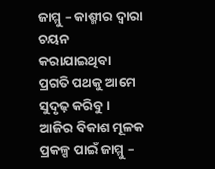ଜାମ୍ମୁ – କାଶ୍ମୀର ଦ୍ୱାରା ଚୟନ କରାଯାଇଥିବା ପ୍ରଗତି ପଥକୁ ଆମେ ସୁଦୃଢ଼ କରିବୁ । ଆଜିର ବିକାଶ ମୂଳକ ପ୍ରକଳ୍ପ ପାଇଁ ଜାମ୍ମୁ –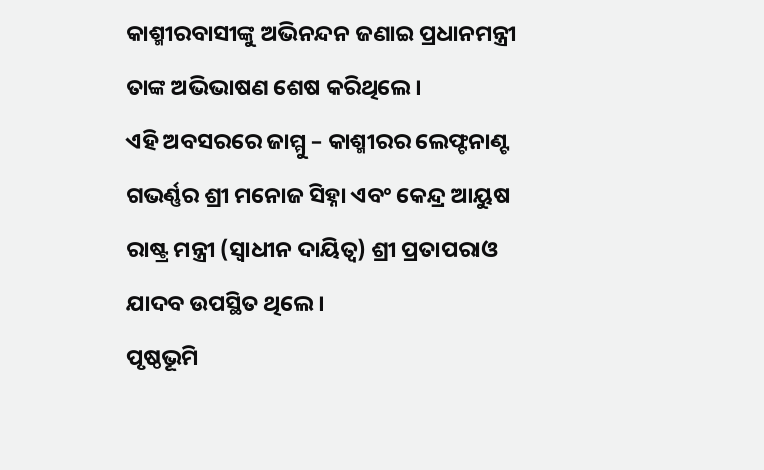କାଶ୍ମୀରବାସୀଙ୍କୁ ଅଭିନନ୍ଦନ ଜଣାଇ ପ୍ରଧାନମନ୍ତ୍ରୀ ତାଙ୍କ ଅଭିଭାଷଣ ଶେଷ କରିଥିଲେ ।
ଏହି ଅବସରରେ ଜାମ୍ମୁ – କାଶ୍ମୀରର ଲେଫ୍ଟନାଣ୍ଟ ଗଭର୍ଣ୍ଣର ଶ୍ରୀ ମନୋଜ ସିହ୍ନା ଏବଂ କେନ୍ଦ୍ର ଆୟୁଷ ରାଷ୍ଟ୍ର ମନ୍ତ୍ରୀ (ସ୍ୱାଧୀନ ଦାୟିତ୍ୱ) ଶ୍ରୀ ପ୍ରତାପରାଓ ଯାଦବ ଉପସ୍ଥିତ ଥିଲେ ।
ପୃଷ୍ଠଭୂମି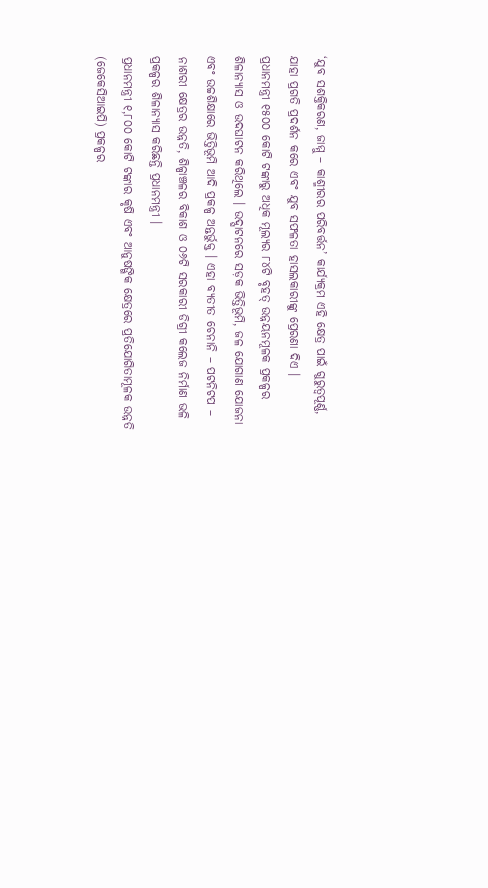‘ଯୁବ ସଶକ୍ତିକରଣ, ଜାମ୍ମୁ – କାଶ୍ମୀରର ପରିବର୍ତ୍ତନ’ କାର୍ଯ୍ୟକ୍ରମ ଏହି କ୍ଷେତ୍ର ପାଇଁ ଗୁରୁତ୍ୱପୂର୍ଣ୍ଣ, ଯାହା ପ୍ରଗତି ପ୍ରଦର୍ଶନ କରେ ଏବଂ ଯୁବ ସଫଳତା ହାସଲକାରୀଙ୍କୁ ପ୍ରେରଣା ଦିଏ ।
ପ୍ରଧାନମନ୍ତ୍ରୀ ୧୫୦୦ କୋଟି ଟଙ୍କାରୁ ଅଧିକ ମୂଲ୍ୟର ୮୪ଟି ବୃହତ୍ ଉନ୍ନୟନମୂଳକ ପ୍ରକଳ୍ପର ଶିଳାନ୍ୟାସ ଓ ଉଦଘାଟନ କରିଥିଲେ । ଉଦ୍ଘାଟନରେ ସଡ଼କ ଭିତ୍ତିଭୂମି, ଜଳ ଯୋଗାଣ ଯୋଜନା ଏବଂ ଉଚ୍ଚଶିକ୍ଷାରେ ଭିତ୍ତିଭୂମି ଆଦି ପ୍ରକଳ୍ପ ଅନ୍ତର୍ଭୁକ୍ତ । ଏହା ବ୍ୟତୀତ ଚେନାନି – ପଟନିଟପ – ନାଶରୀ କ୍ଷେତ୍ରର ଉନ୍ନତି, ଶିଳ୍ପାଞ୍ଚଳର ବିକାଶ ଓ ୦୬ଟି ସରକାରୀ ଡିଗ୍ରୀ କଲେଜ ନିର୍ମାଣ ଭଳି ପ୍ରକଳ୍ପର ଶିଳାନ୍ୟାସ କରିଛନ୍ତି ପ୍ରଧାନମନ୍ତ୍ରୀ ।
ପ୍ରଧାନମନ୍ତ୍ରୀ ୧,୮୦୦ କୋଟି ଟଙ୍କାର କୃଷି ଏବଂ ଆନୁଷଙ୍ଗିକ କ୍ଷେତ୍ରରେ ପ୍ରତିଯୋଗିତାମୂଳକ ଉନ୍ନତି (ଜେକେସିଆଇପି) ପ୍ରକଳ୍ପର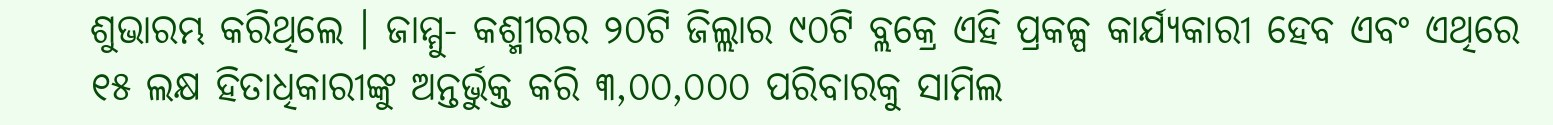ଶୁଭାରମ୍ଭ କରିଥିଲେ । ଜାମ୍ମୁ- କଶ୍ମୀରର ୨୦ଟି ଜିଲ୍ଲାର ୯୦ଟି ବ୍ଲକ୍ରେ ଏହି ପ୍ରକଳ୍ପ କାର୍ଯ୍ୟକାରୀ ହେବ ଏବଂ ଏଥିରେ ୧୫ ଲକ୍ଷ ହିତାଧିକାରୀଙ୍କୁ ଅନ୍ତର୍ଭୁକ୍ତ କରି ୩,୦୦,୦୦୦ ପରିବାରକୁ ସାମିଲ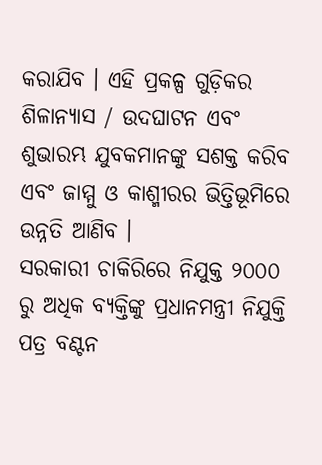କରାଯିବ । ଏହି ପ୍ରକଳ୍ପ ଗୁଡ଼ିକର ଶିଳାନ୍ୟାସ / ଉଦଘାଟନ ଏବଂ ଶୁଭାରମ୍ଭ ଯୁବକମାନଙ୍କୁ ସଶକ୍ତ କରିବ ଏବଂ ଜାମ୍ମୁ ଓ କାଶ୍ମୀରର ଭିତ୍ତିଭୂମିରେ ଉନ୍ନତି ଆଣିବ ।
ସରକାରୀ ଚାକିରିରେ ନିଯୁକ୍ତ ୨୦୦୦ ରୁ ଅଧିକ ବ୍ୟକ୍ତିଙ୍କୁ ପ୍ରଧାନମନ୍ତ୍ରୀ ନିଯୁକ୍ତି ପତ୍ର ବଣ୍ଟନ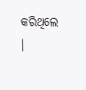କରିଥିଲେ ।